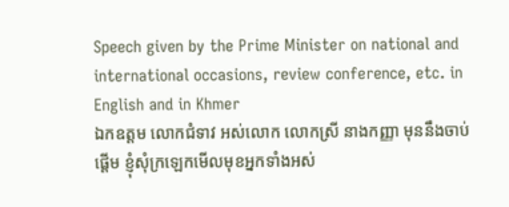Speech given by the Prime Minister on national and international occasions, review conference, etc. in English and in Khmer
ឯកឧត្តម លោកជំទាវ អស់លោក លោកស្រី នាងកញ្ញា មុននឹងចាប់ផ្តើម ខ្ញុំសុំក្រឡេកមើលមុខអ្នកទាំងអស់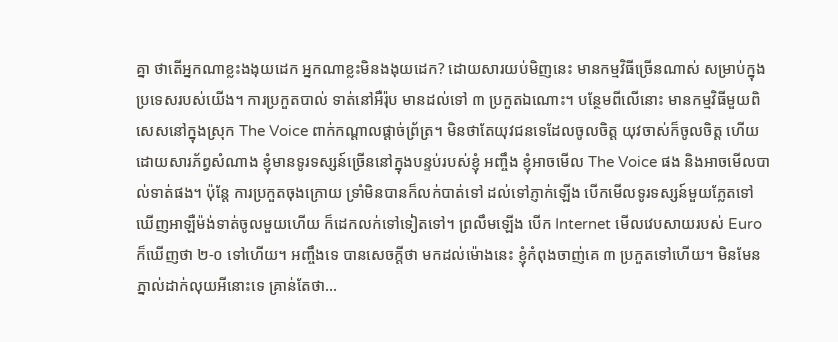គ្នា ថាតើអ្នកណាខ្លះងងុយដេក អ្នកណាខ្លះមិនងងុយដេក? ដោយសារយប់មិញនេះ មានកម្មវិធីច្រើនណាស់ សម្រាប់ក្នុងប្រទេសរបស់យើង។ ការប្រកួតបាល់ ទាត់នៅអឺរ៉ុប មានដល់ទៅ ៣ ប្រកួតឯណោះ។ បន្ថែមពីលើនោះ មានកម្មវិធីមួយពិសេសនៅក្នុងស្រុក The Voice ពាក់កណ្តាលផ្តាច់ព្រ័ត្រ។ មិនថាតែយុវជនទេដែលចូលចិត្ត យុវចាស់ក៏ចូលចិត្ត ហើយដោយសារភ័ព្វសំណាង ខ្ញុំមានទូរទស្សន៍ច្រើននៅក្នុងបន្ទប់របស់ខ្ញុំ អញ្ចឹង ខ្ញុំអាចមើល The Voice ផង និងអាចមើលបាល់ទាត់ផង។ ប៉ុន្តែ ការប្រកួតចុងក្រោយ ទ្រាំមិនបានក៏លក់បាត់ទៅ ដល់ទៅភ្ញាក់ឡើង បើកមើលទូរទស្សន៍មួយភ្លែតទៅ ឃើញអាឡឺម៉ង់ទាត់ចូលមួយហើយ ក៏ដេកលក់ទៅទៀតទៅ។ ព្រលឹមឡើង បើក Internet មើលវេបសាយរបស់ Euro ក៏ឃើញថា ២-០ ទៅហើយ។ អញ្ចឹងទេ បានសេចក្តីថា មកដល់ម៉ោងនេះ ខ្ញុំកំពុងចាញ់គេ ៣ ប្រកួតទៅហើយ។ មិនមែនភ្នាល់ដាក់លុយអីនោះទេ គ្រាន់តែថា…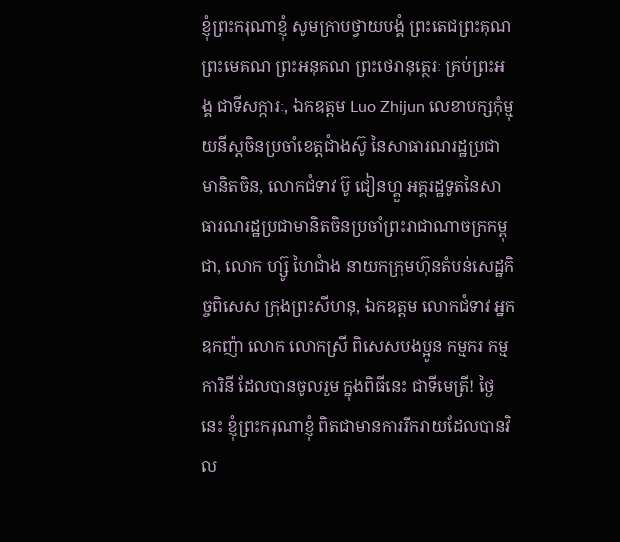ខ្ញុំព្រះករុណាខ្ញុំ សូមក្រាបថ្វាយបង្គំ ព្រះតេជព្រះគុណ ព្រះមេគណ ព្រះអនុគណ ព្រះថេរានុត្ថេរៈ គ្រប់ព្រះអង្គ ជាទីសក្ការៈ, ឯកឧត្តម Luo Zhijun លេខាបក្សកុំម្មុយនីស្តចិនប្រចាំខេត្តជាំងស៊ូ នៃសាធារណរដ្ឋប្រជាមានិតចិន, លោកជំទាវ ប៊ូ ជៀនហ្គួ អគ្គរដ្ឋទូតនៃសាធារណរដ្ឋប្រជាមានិតចិនប្រចាំព្រះរាជាណាចក្រកម្ពុជា, លោក ហ្ស៊ូ ហៃជាំង នាយកក្រុមហ៊ុនតំបន់សេដ្ឋកិច្ចពិសេស ក្រុងព្រះសីហនុ, ឯកឧត្តម លោកជំទាវ អ្នកឧកញ៉ា លោក លោកស្រី ពិសេសបងប្អូន កម្មករ កម្មការិនី ដែលបានចូលរួម ក្នុងពិធីនេះ ជាទីមេត្រី! ថ្ងៃនេះ ខ្ញុំព្រះករុណាខ្ញុំ ពិតជាមានការរីករាយដែលបានវិល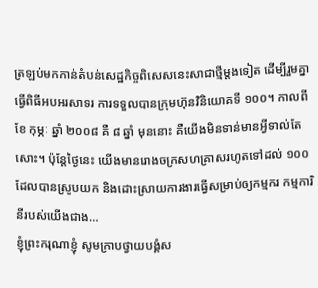ត្រឡប់មកកាន់តំបន់សេដ្ឋកិច្ចពិសេសនេះសាជាថ្មីម្តងទៀត ដើម្បីរួមគ្នាធ្វើពិធីអបអរសាទរ ការទទួលបានក្រុមហ៊ុនវិនិយោគទី ១០០។ កាលពី ខែ កុម្ភៈ ឆ្នាំ ២០០៨ គឺ ៨ ឆ្នាំ មុននោះ គឺយើងមិនទាន់មានអ្វីទាល់តែសោះ។ ប៉ុន្តែថ្ងៃនេះ យើងមានរោងចក្រសហគ្រាសរហូតទៅដល់ ១០០ ដែលបានស្រូបយក និងដោះស្រាយការងារធ្វើសម្រាប់ឲ្យកម្មករ កម្មការិនីរបស់យើងជាង…
ខ្ញុំព្រះករុណាខ្ញុំ សូមក្រាបថ្វាយបង្គំស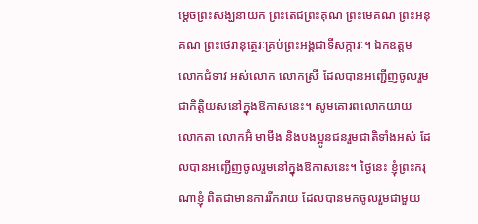ម្ដេចព្រះសង្ឃនាយក ព្រះតេជព្រះគុណ ព្រះមេគណ ព្រះអនុគណ ព្រះថេរានុត្ថេរៈគ្រប់ព្រះអង្គជាទីសក្ការៈ។ ឯកឧត្តម លោកជំទាវ អស់លោក លោកស្រី ដែលបានអញ្ជើញចូលរួមជាកិតិ្តយសនៅក្នុងឱកាសនេះ។ សូមគោរពលោកយាយ លោកតា លោកអ៊ំ មាមីង និងបងប្អូនជនរួមជាតិទាំងអស់ ដែលបានអញ្ជើញចូលរួមនៅក្នុងឱកាសនេះ។ ថ្ងៃនេះ ខ្ញុំព្រះករុណាខ្ញុំ ពិតជាមានការរីករាយ ដែលបានមកចូលរួមជាមួយ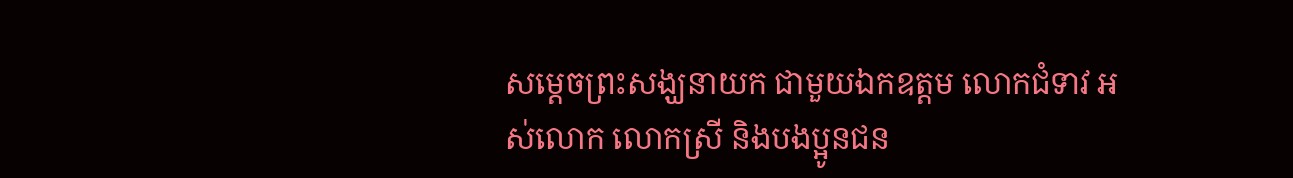សម្ដេចព្រះសង្ឃនាយក ជាមួយឯកឧត្តម លោកជំទាវ អស់លោក លោកស្រី និងបងប្អូនជន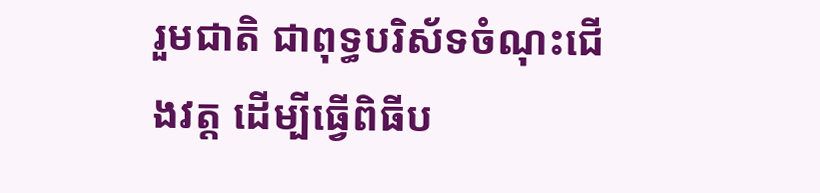រួមជាតិ ជាពុទ្ធបរិស័ទចំណុះជើងវត្ត ដើម្បីធ្វើពិធីប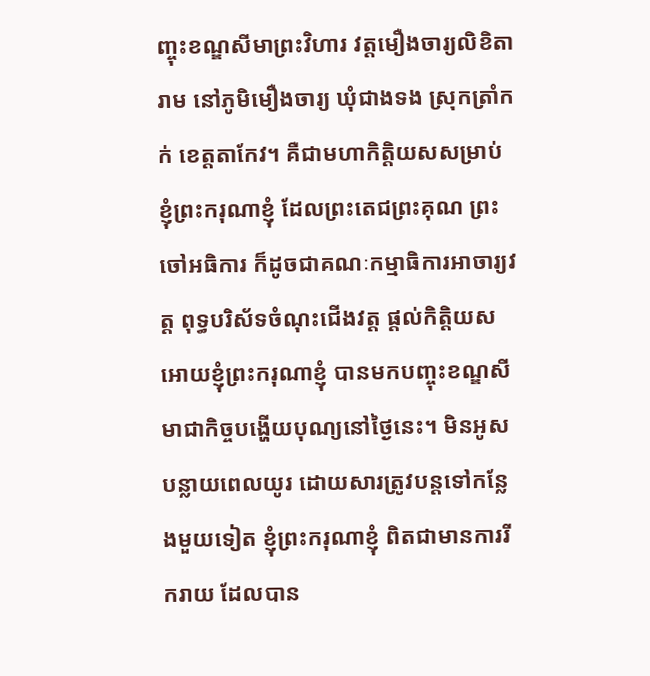ញ្ចុះខណ្ឌសីមាព្រះវិហារ វត្តមឿងចារ្យលិខិតារាម នៅភូមិមឿងចារ្យ ឃុំជាងទង ស្រុកត្រាំកក់ ខេត្តតាកែវ។ គឺជាមហាកិត្តិយសសម្រាប់ខ្ញុំព្រះករុណាខ្ញុំ ដែលព្រះតេជព្រះគុណ ព្រះចៅអធិការ ក៏ដូចជាគណៈកម្មាធិការអាចារ្យវត្ត ពុទ្ធបរិស័ទចំណុះជើងវត្ត ផ្ដល់កិត្តិយសអោយខ្ញុំព្រះករុណាខ្ញុំ បានមកបញ្ចុះខណ្ឌសីមាជាកិច្ចបង្ហើយបុណ្យនៅថ្ងៃនេះ។ មិនអូសបន្លាយពេលយូរ ដោយសារត្រូវបន្តទៅកន្លែងមួយទៀត ខ្ញុំព្រះករុណាខ្ញុំ ពិតជាមានការរីករាយ ដែលបាន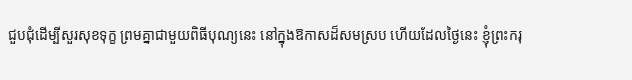ជួបជុំដើម្បីសួរសុខទុក្ខ ព្រមគ្នាជាមួយពិធីបុណ្យនេះ នៅក្នុងឱកាសដ៏សមស្រប ហើយដែលថ្ងៃនេះ ខ្ញុំព្រះករុ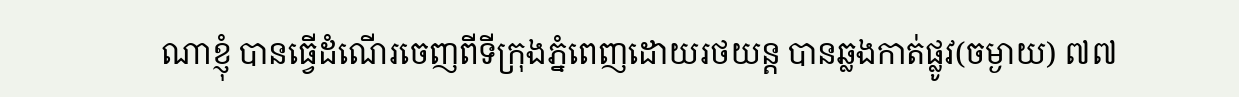ណាខ្ញុំ បានធ្វើដំណើរចេញពីទីក្រុងភ្នំពេញដោយរថយន្ត បានឆ្លងកាត់ផ្លូវ(ចម្ងាយ) ៧៧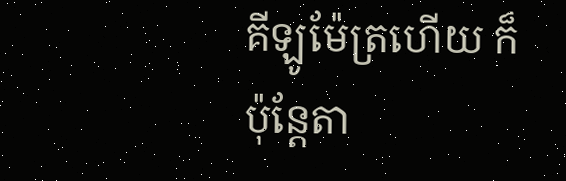គីឡូម៉ែត្រហើយ ក៏ប៉ុន្តែតា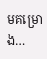មគម្រោង…